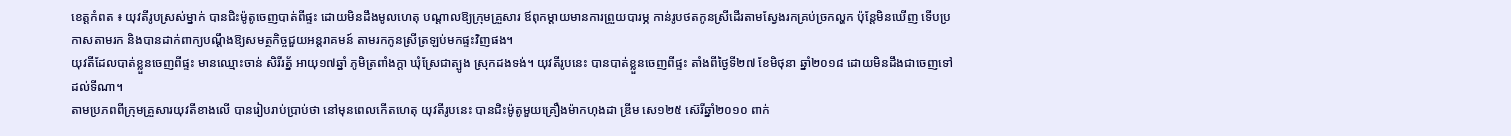ខេត្តកំពត ៖ យុវតីរូបស្រស់ម្នាក់ បានជិះម៉ូតូចេញបាត់ពីផ្ទះ ដោយមិនដឹងមូលហេតុ បណ្តាលឱ្យក្រុមគ្រួសារ ឪពុកម្តាយមានការព្រួយបារម្ភ កាន់រូបថតកូនស្រីដើរតាមស្វែងរកគ្រប់ច្រកល្ហក ប៉ុន្តែមិនឃើញ ទើបប្រកាសតាមរក និងបានដាក់ពាក្យបណ្តឹងឱ្យសមត្ថកិច្ចជួយអន្តរាគមន៍ តាមរកកូនស្រីត្រឡប់មកផ្ទះវិញផង។
យុវតីដែលបាត់ខ្លួនចេញពីផ្ទះ មានឈ្មោះចាន់ សិរីរត្ន័ អាយុ១៧ឆ្នាំ ភូមិត្រពាំងក្តា ឃុំស្រែជាត្បូង ស្រុកដងទង់។ យុវតីរូបនេះ បានបាត់ខ្លួនចេញពីផ្ទះ តាំងពីថ្ងៃទី២៧ ខែមិថុនា ឆ្នាំ២០១៨ ដោយមិនដឹងជាចេញទៅដល់ទីណា។
តាមប្រភពពីក្រុមគ្រួសារយុវតីខាងលើ បានរៀបរាប់ប្រាប់ថា នៅមុនពេលកើតហេតុ យុវតីរូបនេះ បានជិះម៉ូតូមួយគ្រឿងម៉ាកហុងដា ឌ្រីម សេ១២៥ ស៊េរីឆ្នាំ២០១០ ពាក់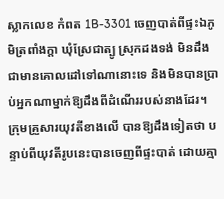ស្លាកលេខ កំពត 1B-3301 ចេញបាត់ពីផ្ទះឯភូមិត្រពាំងក្តា ឃុំស្រែជាត្បូ ស្រុកដងទង់ មិនដឹងជាមានគោលដៅទៅណានោះទេ និងមិនបានប្រាប់អ្នកណាម្នាក់ឱ្យដឹងពីដំណើររបស់នាងដែរ។
ក្រុមគ្រួសារយុវតីខាងលើ បានឱ្យដឹងទៀតថា បន្ទាប់ពីយុវតីរូបនេះបានចេញពីផ្ទះបាត់ ដោយគ្មា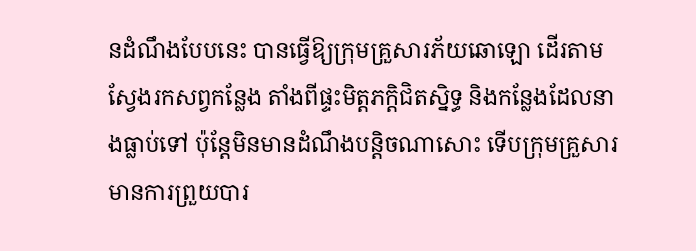នដំណឹងបែបនេះ បានធ្វើឱ្យក្រុមគ្រួសារភ័យឆោឡោ ដើរតាមស្វែងរកសព្វកន្លែង តាំងពីផ្ទះមិត្តភក្តិជិតស្និទ្ធ និងកន្លែងដែលនាងធ្លាប់ទៅ ប៉ុន្តែមិនមានដំណឹងបន្តិចណាសោះ ទើបក្រុមគ្រួសារ មានការព្រួយបារ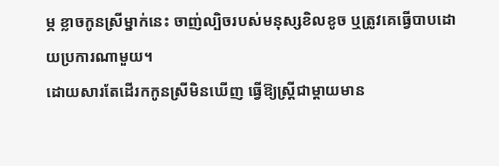ម្ភ ខ្លាចកូនស្រីម្នាក់នេះ ចាញ់ល្បិចរបស់មនុស្សខិលខូច ឬត្រូវគេធ្វើបាបដោយប្រការណាមួយ។
ដោយសារតែដើរកកូនស្រីមិនឃើញ ធ្វើឱ្យស្ត្រីជាម្តាយមាន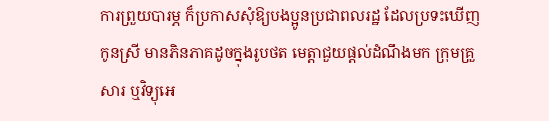ការព្រួយបារម្ភ ក៏ប្រកាសសុំឱ្យបងប្អូនប្រជាពលរដ្ឋ ដែលប្រទះឃើញកូនស្រី មានភិនភាគដូចក្នុងរូបថត មេត្តាជួយផ្តល់ដំណឹងមក ក្រុមគ្រួសារ ឬវិទ្យុអេ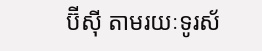ប៊ីស៊ី តាមរយៈទូរស័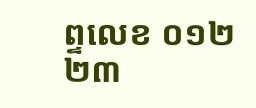ព្ទលេខ ០១២ ២៣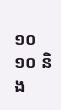១០ ១០ និង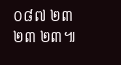០៨៧ ២៣ ២៣ ២៣៕